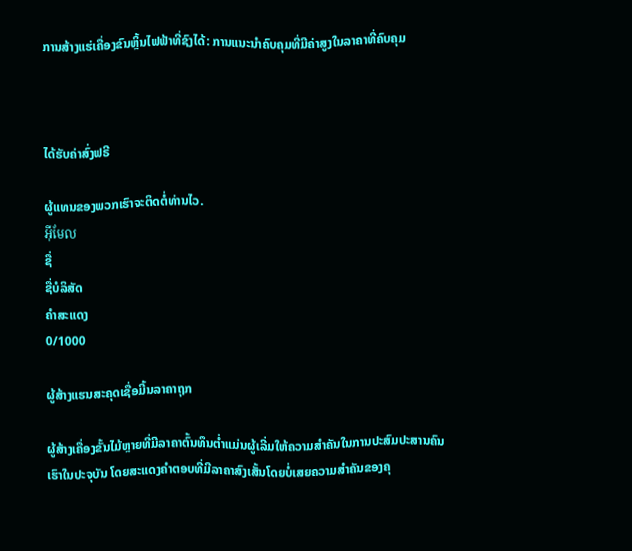ການສ້າງແຮ່ເຄື່ອງຂົນຫຼິ້ນໄຟຟ້າທີ່ຊົງໄດ້: ການແນະນຳຄົບຄຸມທີ່ມີຄ່າສູງໃນລາຄາທີ່ຄົບຄຸມ



ໄດ້ຮັບຄ່າສົ່ງຟຣີ

ຜູ້ແທນຂອງພວກເຮົາຈະຕິດຕໍ່ທ່ານໄວ.
អ៊ីមែល
ຊື່
ຊື່ບໍລິສັດ
ຄຳສະແດງ
0/1000

ຜູ້ສ້າງແຮນສະຄຸດເຊື່ອມີ້ນລາຄາຖຸກ

ຜູ້ສ້າງເຄື່ອງຂັ້ນໄມ້ຫຼາຍທີ່ມີລາຄາຕົ້ນທຶນຕ່ຳແມ່ນຜູ້ເລີ່ມໃຫ້ຄວາມສຳຄັນໃນການປະສົມປະສານຄົນເຮົາໃນປະຈຸບັນ ໂດຍສະແດງຄຳຕອບທີ່ມີລາຄາສົງເສັ້ນໂດຍບໍ່ເສຍຄວາມສຳຄັນຂອງຄຸ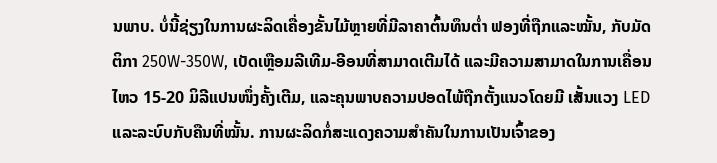ນພາບ. ບໍ່ນີ້ຊ່ຽງໃນການຜະລິດເຄື່ອງຂັ້ນໄມ້ຫຼາຍທີ່ມີລາຄາຕົ້ນທຶນຕ່ຳ ຟອງທີ່ຖືກແລະໝັ້ນ, ກັບມັດຕິກາ 250W-350W, ເບັດເຫຼືອມລີເທີມ-ອີອນທີ່ສາມາດເຕີມໄດ້ ແລະມີຄວາມສາມາດໃນການເຄື່ອນໄຫວ 15-20 ມິລີແປນໜຶ່ງຄັ້ງເຕີມ, ແລະຄຸນພາບຄວາມປອດໄພ້ຖືກຕັ້ງແນວໂດຍມີ ເສັ້ນແວງ LED ແລະລະບົບກັບຄືນທີ່ໝັ້ນ. ການຜະລິດກໍ່ສະແດງຄວາມສຳຄັນໃນການເປັນເຈົ້າຂອງ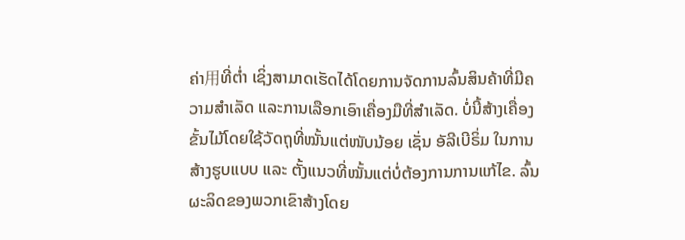ຄ່າ用ທີ່ຕ່ຳ ເຊິ່ງສາມາດເຮັດໄດ້ໂດຍການຈັດການລົ້ນສິນຄ້າທີ່ມີຄວາມສຳເລັດ ແລະການເລືອກເອົາເຄື່ອງມືທີ່ສຳເລັດ. ບໍ່ນີ້ສ້າງເຄື່ອງຂັ້ນໄມ້ໂດຍໃຊ້ວັດຖຸທີ່ໝັ້ນແຕ່ໜັບນ້ອຍ ເຊັ່ນ ອັລີເບີຣິ່ມ ໃນການສ້າງຮູບແບບ ແລະ ຕັ້ງແນວທີ່ໝັ້ນແຕ່ບໍ່ຕ້ອງການການແກ້ໄຂ. ລົ້ນຜະລິດຂອງພວກເຂົາສ້າງໂດຍ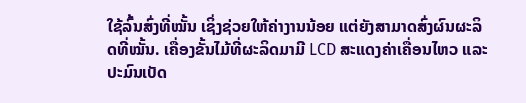ໃຊ້ລົ້ນສົ່ງທີ່ໝັ້ນ ເຊິ່ງຊ່ວຍໃຫ້ຄ່າງານນ້ອຍ ແຕ່ຍັງສາມາດສົ່ງຜົນຜະລິດທີ່ໝັ້ນ. ເຄື່ອງຂັ້ນໄມ້ທີ່ຜະລິດມາມີ LCD ສະແດງຄ່າເຄື່ອນໄຫວ ແລະ ປະມົນເບັດ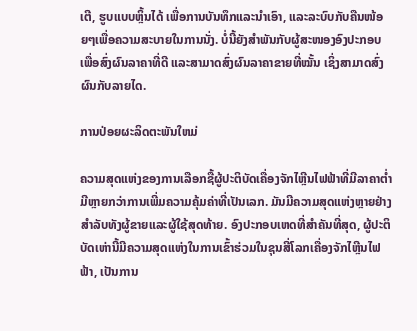ເຕີ, ຮູບແບບຫຼິ້ນໄດ້ ເພື່ອການບັນທຶກແລະນຳເອົາ, ແລະລະບົບກັບຄືນໜ້ອຍໆເພື່ອຄວາມສະບາຍໃນການນັ່ງ. ບໍ່ນີ້ຍັງສຳພັນກັບຜູ້ສະໜອງອົງປະກອບ ເພື່ອສົ່ງຜົນລາຄາທີ່ດີ ແລະສາມາດສົ່ງຜົນລາຄາຂາຍທີ່ໝັ້ນ ເຊິ່ງສາມາດສົ່ງຜົນກັບລາຍໄດ.

ການປ່ອຍຜະລິດຕະພັນໃຫມ່

ຄວາມສຸດແຫ່ງຂອງການເລືອກຊື້ຜູ້ປະຕິບັດເຄື່ອງຈັກໄຫຼີນໄຟຟ້າທີ່ມີລາຄາຕ່ຳ ມີຫຼາຍກວ່າການເພີ່ມຄວາມຄຸ້ມຄ່າທີ່ເປັນເລກ. ມັນມີຄວາມສຸດແຫ່ງຫຼາຍຢ່າງສຳລັບທັງຜູ້ຂາຍແລະຜູ້ໃຊ້ສຸດທ້າຍ. ອົງປະກອບເຫດທີ່ສຳຄັນທີ່ສຸດ, ຜູ້ປະຕິບັດເຫ່ານີ້ມີຄວາມສຸດແຫ່ງໃນການເຂົ້າຮ່ວມໃນຊຸນສີ່ໂລກເຄື່ອງຈັກໄຫຼີນໄຟຟ້າ, ເປັນການ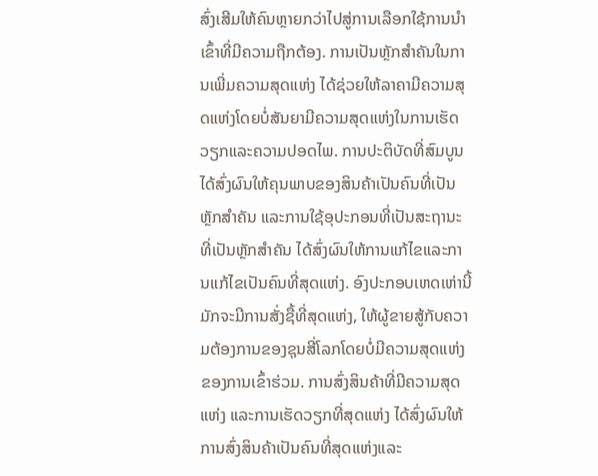ສົ່ງເສີມໃຫ້ຄົນຫຼາຍກວ່າໄປສູ່ການເລືອກໃຊ້ການນຳເຂົ້າທີ່ມີຄວາມຖືກຕ້ອງ. ການເປັນຫຼັກສຳຄັນໃນການເພີ່ມຄວາມສຸດແຫ່ງ ໄດ້ຊ່ວຍໃຫ້ລາຄາມີຄວາມສຸດແຫ່ງໂດຍບໍ່ສັນຍາມີຄວາມສຸດແຫ່ງໃນການເຮັດວຽກແລະຄວາມປອດໄພ. ການປະຕິບັດທີ່ສົມບູນ ໄດ້ສົ່ງຜົນໃຫ້ຄຸນພາບຂອງສິນຄ້າເປັນຄົນທີ່ເປັນຫຼັກສຳຄັນ ແລະການໃຊ້ອຸປະກອນທີ່ເປັນສະຖານະທີ່ເປັນຫຼັກສຳຄັນ ໄດ້ສົ່ງຜົນໃຫ້ການແກ້ໄຂແລະການແກ້ໄຂເປັນຄົນທີ່ສຸດແຫ່ງ. ອົງປະກອບເຫດເຫ່ານີ້ມັກຈະມີການສັ່ງຊື້ທີ່ສຸດແຫ່ງ, ໃຫ້ຜູ້ຂາຍສູ້ກັບຄວາມຕ້ອງການຂອງຊຸນສີ່ໂລກໂດຍບໍ່ມີຄວາມສຸດແຫ່ງຂອງການເຂົ້າຮ່ວມ. ການສົ່ງສິນຄ້າທີ່ມີຄວາມສຸດແຫ່ງ ແລະການເຮັດວຽກທີ່ສຸດແຫ່ງ ໄດ້ສົ່ງຜົນໃຫ້ການສົ່ງສິນຄ້າເປັນຄົນທີ່ສຸດແຫ່ງແລະ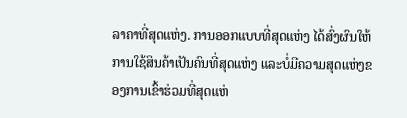ລາຄາທີ່ສຸດແຫ່ງ. ການອອກແບບທີ່ສຸດແຫ່ງ ໄດ້ສົ່ງຜົນໃຫ້ການໃຊ້ສິນຄ້າເປັນຄົນທີ່ສຸດແຫ່ງ ແລະບໍ່ມີຄວາມສຸດແຫ່ງຂອງການເຂົ້າຮ່ວມທີ່ສຸດແຫ່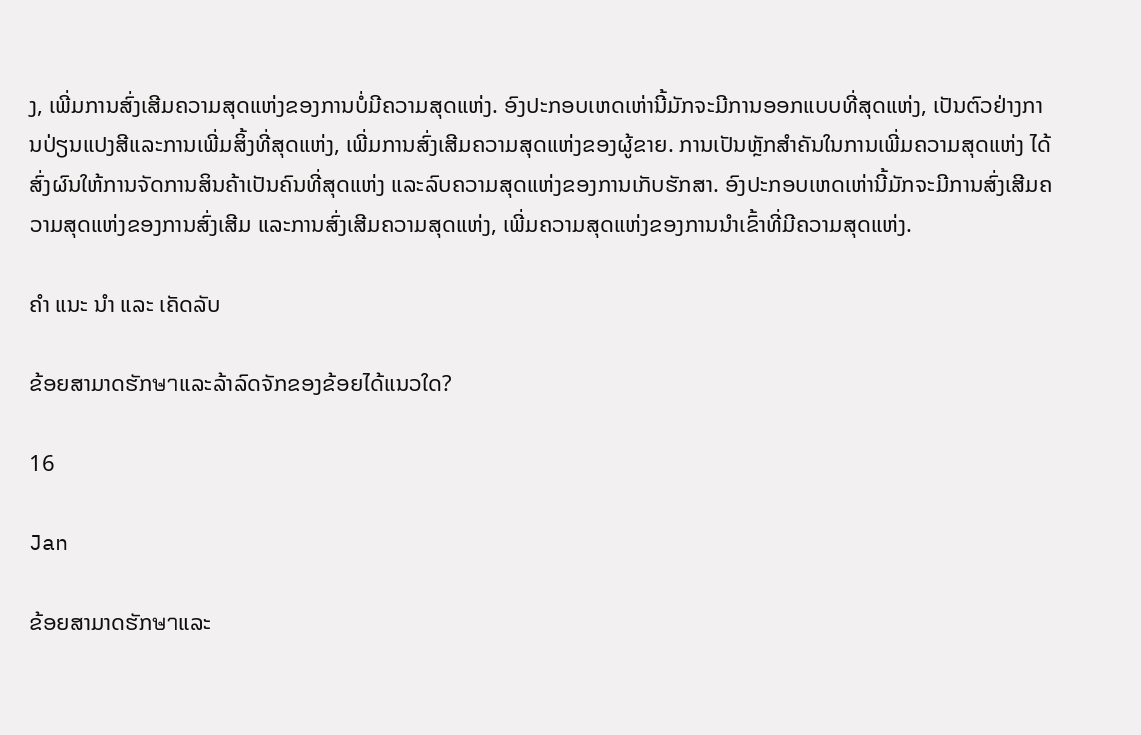ງ, ເພີ່ມການສົ່ງເສີມຄວາມສຸດແຫ່ງຂອງການບໍ່ມີຄວາມສຸດແຫ່ງ. ອົງປະກອບເຫດເຫ່ານີ້ມັກຈະມີການອອກແບບທີ່ສຸດແຫ່ງ, ເປັນຕົວຢ່າງການປ່ຽນແປງສີແລະການເພີ່ມສິ້ງທີ່ສຸດແຫ່ງ, ເພີ່ມການສົ່ງເສີມຄວາມສຸດແຫ່ງຂອງຜູ້ຂາຍ. ການເປັນຫຼັກສຳຄັນໃນການເພີ່ມຄວາມສຸດແຫ່ງ ໄດ້ສົ່ງຜົນໃຫ້ການຈັດການສິນຄ້າເປັນຄົນທີ່ສຸດແຫ່ງ ແລະລົບຄວາມສຸດແຫ່ງຂອງການເກັບຮັກສາ. ອົງປະກອບເຫດເຫ່ານີ້ມັກຈະມີການສົ່ງເສີມຄວາມສຸດແຫ່ງຂອງການສົ່ງເສີມ ແລະການສົ່ງເສີມຄວາມສຸດແຫ່ງ, ເພີ່ມຄວາມສຸດແຫ່ງຂອງການນຳເຂົ້າທີ່ມີຄວາມສຸດແຫ່ງ.

ຄໍາ ແນະ ນໍາ ແລະ ເຄັດລັບ

ຂ້ອຍສາມາດຮັກษาແລະລ້າລົດຈັກຂອງຂ້ອຍໄດ້ແນວໃດ?

16

Jan

ຂ້ອຍສາມາດຮັກษาແລະ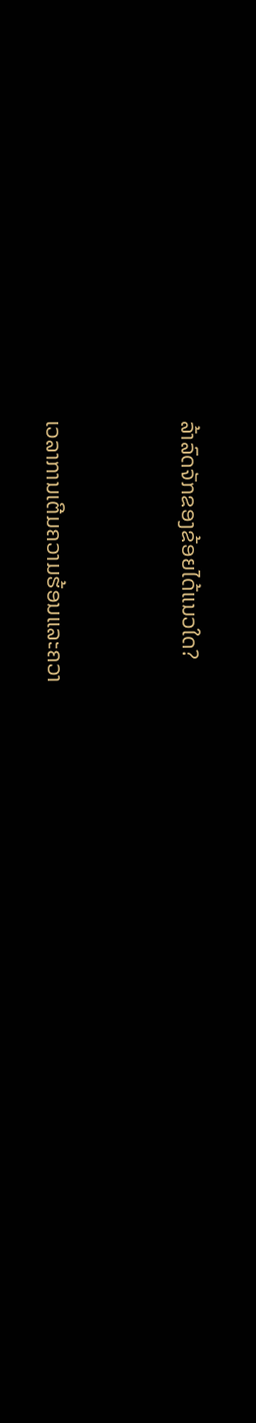ລ້າລົດຈັກຂອງຂ້ອຍໄດ້ແນວໃດ?


ເວລາການເຕີມຄວາມຮ້ອນແລະຄວາ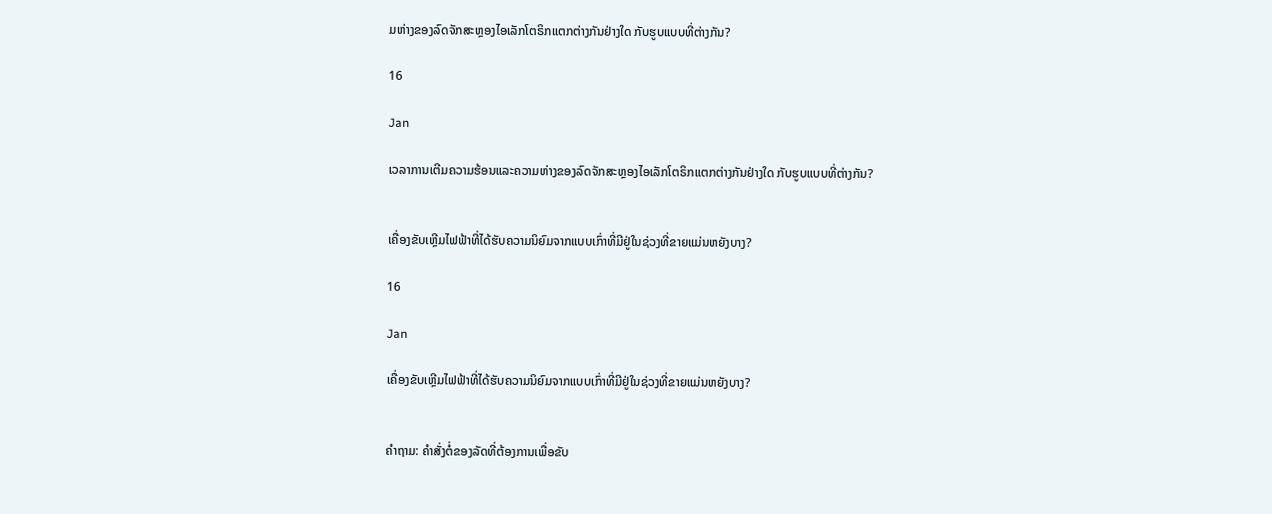ມຫ່າງຂອງລົດຈັກສະຫຼອງໄອເລັກໂຕຣິກແຕກຕ່າງກັນຢ່າງໃດ ກັບຮູບແບບທີ່ຕ່າງກັນ?

16

Jan

ເວລາການເຕີມຄວາມຮ້ອນແລະຄວາມຫ່າງຂອງລົດຈັກສະຫຼອງໄອເລັກໂຕຣິກແຕກຕ່າງກັນຢ່າງໃດ ກັບຮູບແບບທີ່ຕ່າງກັນ?


ເຄື່ອງຂັບເຫຼີມໄຟຟ້າທີ່ໄດ້ຮັບຄວາມນິຍົມຈາກແບບເກົ່າທີ່ມີຢູ່ໃນຊ່ວງທີ່ຂາຍແມ່ນຫຍັງບາງ?

16

Jan

ເຄື່ອງຂັບເຫຼີມໄຟຟ້າທີ່ໄດ້ຮັບຄວາມນິຍົມຈາກແບບເກົ່າທີ່ມີຢູ່ໃນຊ່ວງທີ່ຂາຍແມ່ນຫຍັງບາງ?


ຄຳຖາມ: ຄຳສັ່ງຕໍ່ຂອງລັດທີ່ຕ້ອງການເພື່ອຂັບ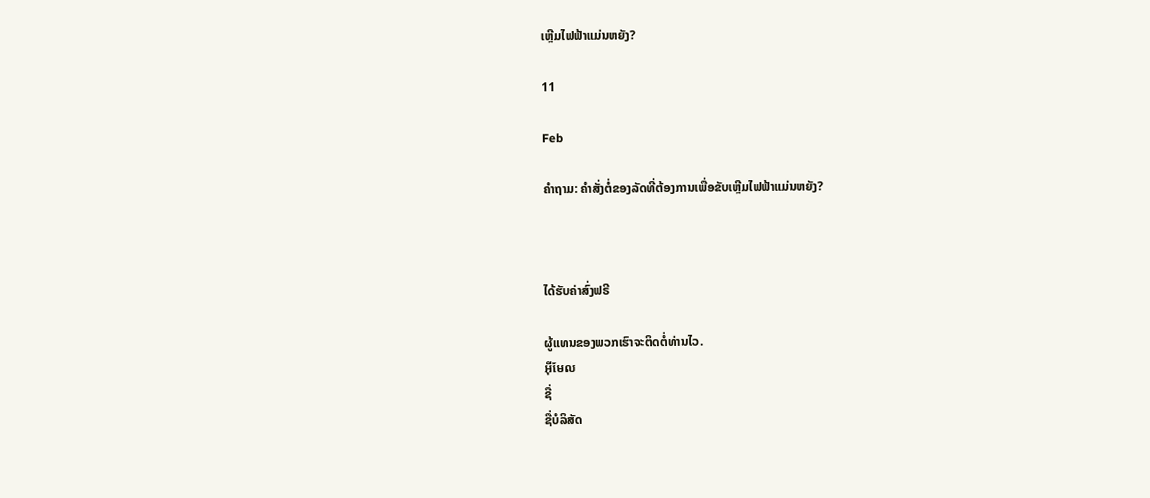ເຫຼີມໄຟຟ້າແມ່ນຫຍັງ?

11

Feb

ຄຳຖາມ: ຄຳສັ່ງຕໍ່ຂອງລັດທີ່ຕ້ອງການເພື່ອຂັບເຫຼີມໄຟຟ້າແມ່ນຫຍັງ?



ໄດ້ຮັບຄ່າສົ່ງຟຣີ

ຜູ້ແທນຂອງພວກເຮົາຈະຕິດຕໍ່ທ່ານໄວ.
អ៊ីមែល
ຊື່
ຊື່ບໍລິສັດ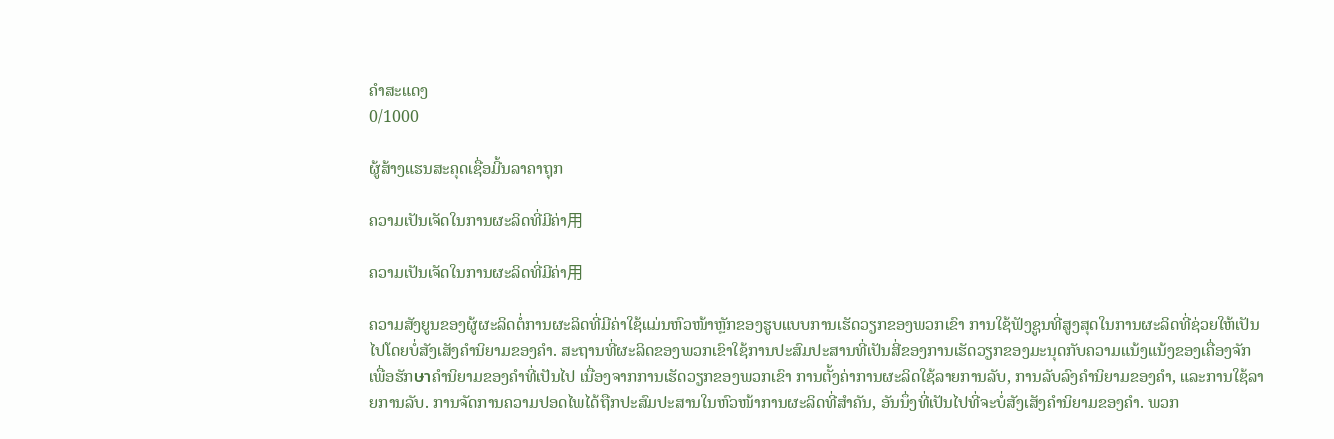ຄຳສະແດງ
0/1000

ຜູ້ສ້າງແຮນສະຄຸດເຊື່ອມີ້ນລາຄາຖຸກ

ຄວາມເປັນເຈັດໃນການຜະລິດທີ່ມີຄ່າ用

ຄວາມເປັນເຈັດໃນການຜະລິດທີ່ມີຄ່າ用

ຄວາມສັງຍູນຂອງຜູ້ຜະລິດຕໍ່ການຜະລິດທີ່ມີຄ່າໃຊ້ແມ່ນຫົວໜ້າຫຼັກຂອງຮູບແບບການເຮັດວຽກຂອງພວກເຂົາ ການໃຊ້ຟັງຊູນທີ່ສູງສຸດໃນການຜະລິດທີ່ຊ່ວຍໃຫ້ເປັນໄປໂດຍບໍ່ສັງເສັງຄຳນິຍາມຂອງຄຳ. ສະຖານທີ່ຜະລິດຂອງພວກເຂົາໃຊ້ການປະສົມປະສານທີ່ເປັນສີ່ຂອງການເຮັດວຽກຂອງມະນຸດກັບຄວາມແນ້ງແນ້ງຂອງເຄື່ອງຈັກເພື່ອຮັກษาຄຳນິຍາມຂອງຄຳທີ່ເປັນໄປ ເນື່ອງຈາກການເຮັດວຽກຂອງພວກເຂົາ ການຕັ້ງຄ່າການຜະລິດໃຊ້ລາຍການລັບ, ການລັບລົງຄຳນິຍາມຂອງຄຳ, ແລະການໃຊ້ລາຍການລັບ. ການຈັດການຄວາມປອດໄພໄດ້ຖືກປະສົມປະສານໃນຫົວໜ້າການຜະລິດທີ່ສຳຄັນ, ອັນນຶ່ງທີ່ເປັນໄປທີ່ຈະບໍ່ສັງເສັງຄຳນິຍາມຂອງຄຳ. ພວກ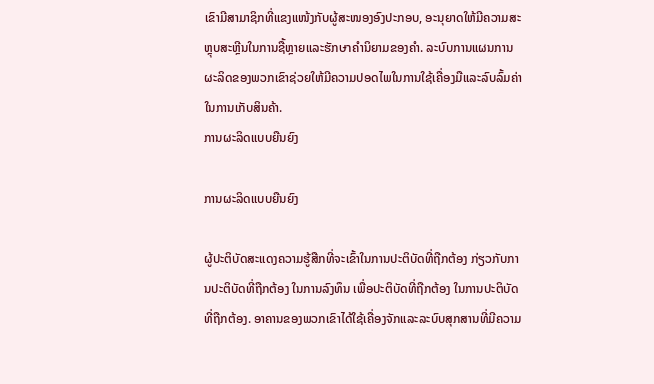ເຂົາມີສາມາຊິກທີ່ແຂງແໜ້ງກັບຜູ້ສະໜອງອົງປະກອບ, ອະນຸຍາດໃຫ້ມີຄວາມສະຫຼຸບສະຫຼີນໃນການຊື້ຫຼາຍແລະຮັກษาຄຳນິຍາມຂອງຄຳ. ລະບົບການແຜນການຜະລິດຂອງພວກເຂົາຊ່ວຍໃຫ້ມີຄວາມປອດໄພໃນການໃຊ້ເຄື່ອງມືແລະລົບລົ້ມຄ່າໃນການເກັບສິນຄ້າ.
ການຜະລິດແບບຍືນຍົງ

ການຜະລິດແບບຍືນຍົງ

ຜູ້ປະຕິບັດສະແດງຄວາມຮູ້ສືກທີ່ຈະເຂົ້າໃນການປະຕິບັດທີ່ຖືກຕ້ອງ ກ່ຽວກັບການປະຕິບັດທີ່ຖືກຕ້ອງ ໃນການລົງທຶນ ເພື່ອປະຕິບັດທີ່ຖືກຕ້ອງ ໃນການປະຕິບັດທີ່ຖືກຕ້ອງ. ອາຄານຂອງພວກເຂົາໄດ້ໃຊ້ເຄື່ອງຈັກແລະລະບົບສຸກສານທີ່ມີຄວາມ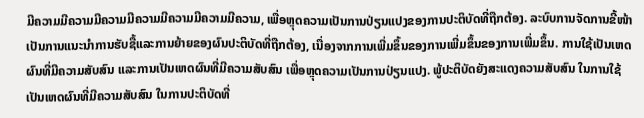ມີຄວາມມີຄວາມມີຄວາມມີຄວາມມີຄວາມມີຄວາມມີຄວາມ, ເພື່ອຫຼຸດຄວາມເປັນການປ່ຽນແປງຂອງການປະຕິບັດທີ່ຖືກຕ້ອງ. ລະບົບການຈັດການຂີ້ໜ້າ ເປັນການແນະນຳການຮັບຊື້ແລະການຍ້າຍຂອງຜົນປະຕິບັດທີ່ຖືກຕ້ອງ, ເນື່ອງຈາກການເພີ່ມຂຶ້ນຂອງການເພີ່ມຂຶ້ນຂອງການເພີ່ມຂຶ້ນ. ການໃຊ້ເປັນເຫດຜົນທີ່ມີຄວາມສັບສົນ ແລະການເປັນເຫດຜົນທີ່ມີຄວາມສັບສົນ ເພື່ອຫຼຸດຄວາມເປັນການປ່ຽນແປງ. ພູ້ປະຕິບັດຍັງສະແດງຄວາມສັບສົນ ໃນການໃຊ້ເປັນເຫດຜົນທີ່ມີຄວາມສັບສົນ ໃນການປະຕິບັດທີ່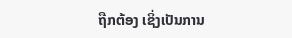ຖືກຕ້ອງ ເຊິ່ງເປັນການ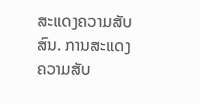ສະແດງຄວາມສັບສົນ. ການສະແດງຄວາມສັບ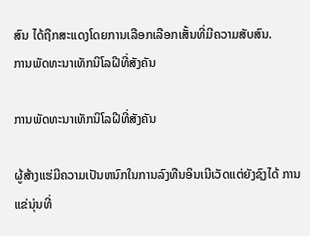ສົນ ໄດ້ຖືກສະແດງໂດຍການເລືອກເລືອກເສັ້ນທີ່ມີຄວາມສັບສົນ.
ການພັດທະນາເທັກນິໂລຝີທີ່ສັງຄັນ

ການພັດທະນາເທັກນິໂລຝີທີ່ສັງຄັນ

ຜູ້ສ້າງແຮ່ມີຄວາມເປັນຫນົກໃນການລົງທືນອິນເນີເວັດແຕ່ຍັງຊົງໄດ້ ການແຂ່ນຸ່ນທີ່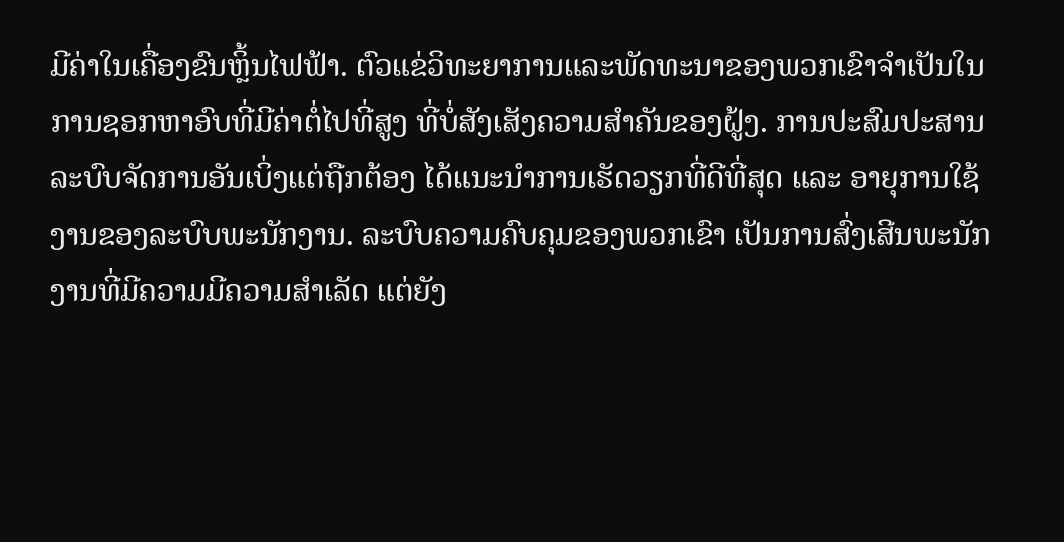ມີຄ່າໃນເຄື່ອງຂົນຫຼິ້ນໄຟຟ້າ. ຕົວແຂ່ວິທະຍາການແລະພັດທະນາຂອງພວກເຂົາຈຳເປັນໃນການຊອກຫາອົບທີ່ມີຄ່າຕໍ່ໄປທີ່ສູງ ທີ່ບໍ່ສັງເສັງຄວາມສຳຄັນຂອງຝູ້ງ. ການປະສົມປະສານລະບົບຈັດການອັນເບິ່ງແຕ່ຖືກຕ້ອງ ໄດ້ແນະນຳການເຮັດວຽກທີ່ດີທີ່ສຸດ ແລະ ອາຍຸການໃຊ້ງານຂອງລະບົບພະນັກງານ. ລະບົບຄວາມຄົບຄຸມຂອງພວກເຂົາ ເປັນການສົ່ງເສີນພະນັກງານທີ່ມີຄວາມມີຄວາມສຳເລັດ ແຕ່ຍັງ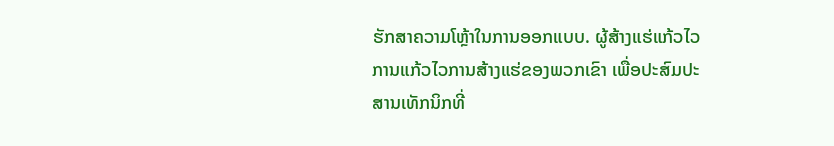ຮັກສາຄວາມໂຫຼ້າໃນການອອກແບບ. ຜູ້ສ້າງແຮ່ແກ້ວໄວການແກ້ວໄວການສ້າງແຮ່ຂອງພວກເຂົາ ເພື່ອປະສົມປະສານເທັກນິກທີ່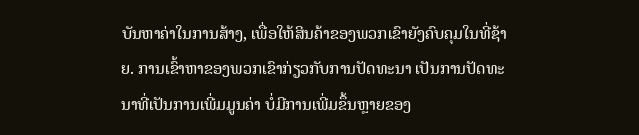ບັນຫາຄ່າໃນການສ້າງ, ເພື່ອໃຫ້ສິນຄ້າຂອງພວກເຂົາຍັງຄົບຄຸມໃນທີ່ຊ້າຍ. ການເຂົ້າຫາຂອງພວກເຂົາກ່ຽວກັບການປັດທະນາ ເປັນການປັດທະນາທີ່ເປັນການເພີ່ມມູນຄ່າ ບໍ່ມີການເພີ່ມຂຶ້ນຫຼາຍຂອງ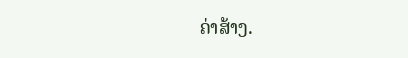ຄ່າສ້າງ.